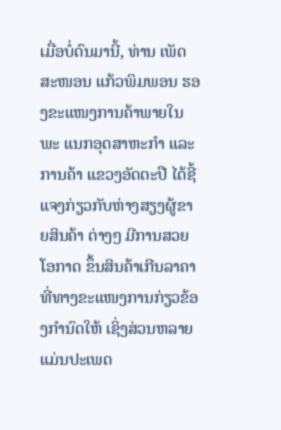ເມື່ອບໍ່ດົນມານີ້, ທ່ານ ເພັດສະໜອນ ແກ້ວພິມພອນ ຮອງຂະແໜງການຄ້າພາຍໃນ ພະ ແນກອຸດສາຫະກຳ ແລະ ການຄ້າ ແຂວງອັດຕະປື ໄດ້ຊີ້ແຈງກ່ຽວກັບຫ່າງສຽງຜູ້ຂາຍສິນຄ້າ ຕ່າງໆ ມີການສວຍໂອກາດ ຂຶ້ນສິນຄ້າເກີນລາຄາ ທີ່ທາງຂະແໜງການກ່ຽວຂ້ອງກຳນົດໃຫ້ ເຊິ່ງສ່ວນຫລາຍແມ່ນປະເພດ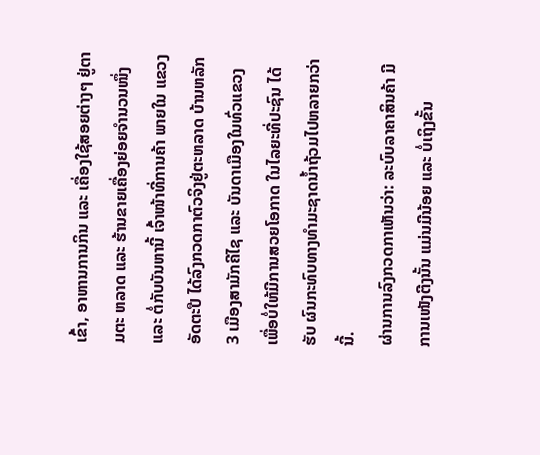ເຂົ້າ, ອາຫານການກິນ ແລະ ເຄື່ອງໃຊ້ສອຍຕ່າງໆ ຢູ່ຕາມຕະ ຫລາດ ແລະ ຮ້ານຂາຍເຄື່ອງຍ່ອຍຈຳນວນໜຶ່ງ ແລະ ຕໍ່ກັບບັນຫານີ້ ເຈົ້າໜ້າທີ່ການຄ້າ ພາຍໃນ ແຂວງອັດຕະປື ໄດ້ລົງກວດກາຕົວຈິງຢູ່ຕະຫລາດ ບ້ານຫລັກ 3 ເມືອງສາມັກຄີໄຊ ແລະ ບັນດາເມືອງໃນທົ່ວແຂວງ ເພື່ອບໍ່ໃຫ້ມີການສວຍໂອກາດ ໃນໄລຍະທີ່ປະຊົນ ໄດ້ຮັບ ຜົນກະທົບທາງທຳມະຊາດນ້ຳຖ້ວມໄປຫລາຍກວ່ານີ້.
ຜ່ານການລົງກວດກາເຫັນວ່າ: ລະບົບລາຄາສິນຄ້າ ມີການເໜັງຕີງນັ້ນ ແມ່ນມີນ້ອຍ ແລະ ບໍ່ເຖິງຂັ້ນ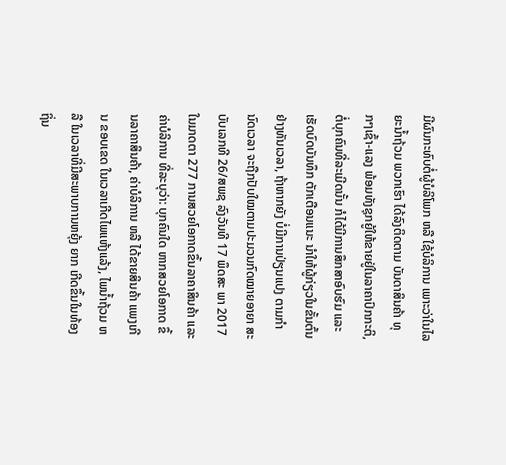ມີຜົນກະທົບຕໍ່ຜູ້ບໍລິໂພກ ຫລື ໃຊ້ບໍລິການ ເພາະວ່າໃນໄລຍະນ້ຳຖ້ວມ ພວກເຮົາ ໄດ້ລົງຕິດຕາມ ບັນດາສິນຄ້າ ທຸກໆເຊົ້າ-ແລງ ພ້ອມທັງຊຸກຍູ້ໃຫ້ຂາຍຢູ່ໃນລາຄາປົກກະຕິ, ຕໍ່ບຸກຄົນທີ່ລະເມີດນັ້ນ ກໍໄດ້ມີການສຶກສາອົບຮົມ ແລະ ເຮັດບົດບັນທຶກ ຕັກເຕືອນແນະ ນຳໃຫ້ຜູ້ກ່ຽວໃນຂັ້ນຕົ້ນຢ່າງທັນເວລາ, ຖ້າຫາກຍັງ ບໍ່ມີການປ່ຽນແປງ ຕາມກຳນົດເວລາ ຈະຖືກປັບໃໝຕາມປະມວນກົດໝາຍອາຍາ ສະບັບເລກທີ 26/ສພຊ ລົງວັນທີ 17 ພຶດສະ ພາ 2017 ໃນມາດຕາ 277 ການສວຍໂອກາດຂຶ້ນລາຄາສິນຄ້າ ແລະ ຄ່າບໍລິການ ທີ່ລະບຸວ່າ: ບຸກຄົນໃດ ຫາກສວຍໂອກາດ ຂຶ້ນລາຄາສິນຄ້າ, ຄ່າບໍລິການ ຫລື ໄດ້ຂາຍສິນຄ້າ ແພງເກີນ ຂອບເຂດ ໃນເວລາເກີດໄພແຫ້ງແລ້ງ, ໄພນໍ້າຖ້ວມ ຫລື ໃນເວລາທີ່ມີສະພາບການຫຍຸ້ງ ຍາກ ເກີດຂຶ້ນໃນທ້ອງຖິ່ນ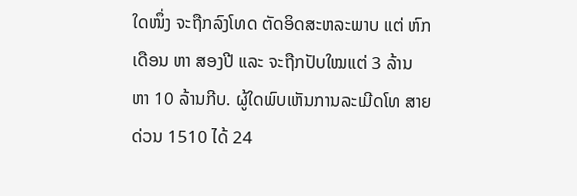ໃດໜຶ່ງ ຈະຖືກລົງໂທດ ຕັດອິດສະຫລະພາບ ແຕ່ ຫົກເດືອນ ຫາ ສອງປີ ແລະ ຈະຖືກປັບໃໝແຕ່ 3 ລ້ານ ຫາ 10 ລ້ານກີບ. ຜູ້ໃດພົບເຫັນການລະເມີດໂທ ສາຍດ່ວນ 1510 ໄດ້ 24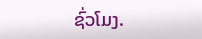ຊົ່ວໂມງ.